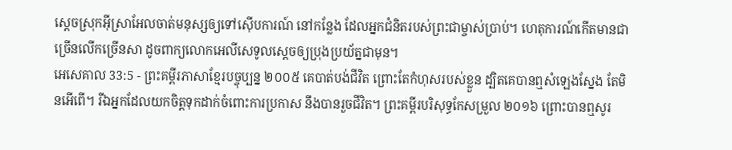ស្ដេចស្រុកអ៊ីស្រាអែលចាត់មនុស្សឲ្យទៅស៊ើបការណ៍ នៅកន្លែង ដែលអ្នកជំនិតរបស់ព្រះជាម្ចាស់ប្រាប់។ ហេតុការណ៍កើតមានជាច្រើនលើកច្រើនសា ដូចពាក្យលោកអេលីសេទូលស្ដេចឲ្យប្រុងប្រយ័ត្នជាមុន។
អេសេគាល 33:5 - ព្រះគម្ពីរភាសាខ្មែរបច្ចុប្បន្ន ២០០៥ គេបាត់បង់ជីវិត ព្រោះតែកំហុសរបស់ខ្លួន ដ្បិតគេបានឮសំឡេងស្នែង តែមិនអើពើ។ រីឯអ្នកដែលយកចិត្តទុកដាក់ចំពោះការប្រកាស នឹងបានរួចជីវិត។ ព្រះគម្ពីរបរិសុទ្ធកែសម្រួល ២០១៦ ព្រោះបានឮសូរ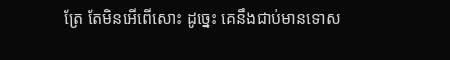ត្រែ តែមិនអើពើសោះ ដូច្នេះ គេនឹងជាប់មានទោស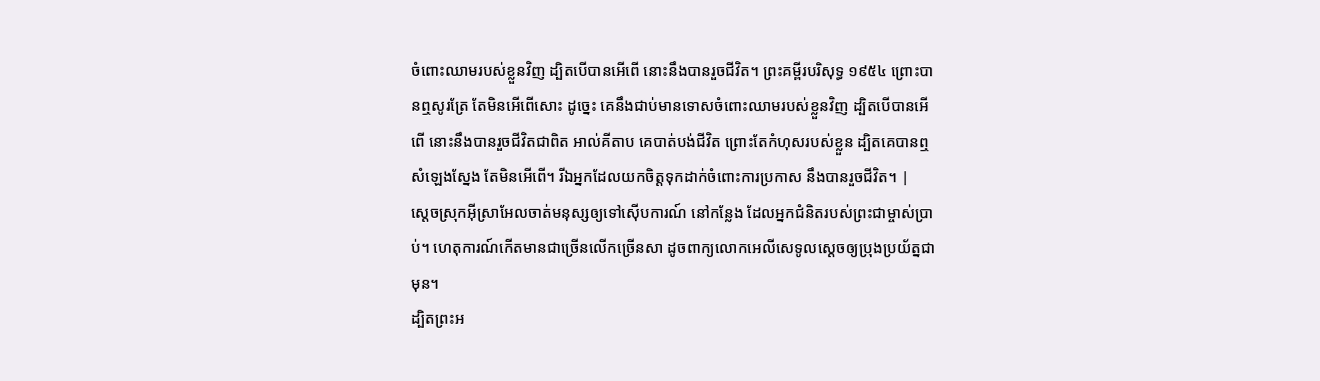ចំពោះឈាមរបស់ខ្លួនវិញ ដ្បិតបើបានអើពើ នោះនឹងបានរួចជីវិត។ ព្រះគម្ពីរបរិសុទ្ធ ១៩៥៤ ព្រោះបានឮសូរត្រែ តែមិនអើពើសោះ ដូច្នេះ គេនឹងជាប់មានទោសចំពោះឈាមរបស់ខ្លួនវិញ ដ្បិតបើបានអើពើ នោះនឹងបានរួចជីវិតជាពិត អាល់គីតាប គេបាត់បង់ជីវិត ព្រោះតែកំហុសរបស់ខ្លួន ដ្បិតគេបានឮសំឡេងស្នែង តែមិនអើពើ។ រីឯអ្នកដែលយកចិត្តទុកដាក់ចំពោះការប្រកាស នឹងបានរួចជីវិត។ |
ស្ដេចស្រុកអ៊ីស្រាអែលចាត់មនុស្សឲ្យទៅស៊ើបការណ៍ នៅកន្លែង ដែលអ្នកជំនិតរបស់ព្រះជាម្ចាស់ប្រាប់។ ហេតុការណ៍កើតមានជាច្រើនលើកច្រើនសា ដូចពាក្យលោកអេលីសេទូលស្ដេចឲ្យប្រុងប្រយ័ត្នជាមុន។
ដ្បិតព្រះអ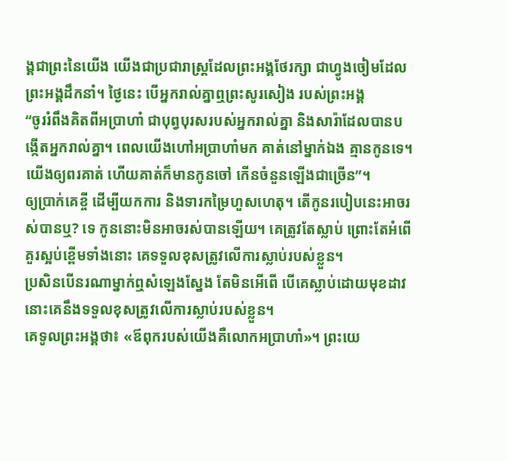ង្គជាព្រះនៃយើង យើងជាប្រជារាស្ត្រដែលព្រះអង្គថែរក្សា ជាហ្វូងចៀមដែលព្រះអង្គដឹកនាំ។ ថ្ងៃនេះ បើអ្នករាល់គ្នាឮព្រះសូរសៀង របស់ព្រះអង្គ
“ចូររំពឹងគិតពីអប្រាហាំ ជាបុព្វបុរសរបស់អ្នករាល់គ្នា និងសារ៉ាដែលបានបង្កើតអ្នករាល់គ្នា។ ពេលយើងហៅអប្រាហាំមក គាត់នៅម្នាក់ឯង គ្មានកូនទេ។ យើងឲ្យពរគាត់ ហើយគាត់ក៏មានកូនចៅ កើនចំនួនឡើងជាច្រើន”។
ឲ្យប្រាក់គេខ្ចី ដើម្បីយកការ និងទារកម្រៃហួសហេតុ។ តើកូនរបៀបនេះអាចរស់បានឬ? ទេ កូននោះមិនអាចរស់បានឡើយ។ គេត្រូវតែស្លាប់ ព្រោះតែអំពើគួរស្អប់ខ្ពើមទាំងនោះ គេទទួលខុសត្រូវលើការស្លាប់របស់ខ្លួន។
ប្រសិនបើនរណាម្នាក់ឮសំឡេងស្នែង តែមិនអើពើ បើគេស្លាប់ដោយមុខដាវ នោះគេនឹងទទួលខុសត្រូវលើការស្លាប់របស់ខ្លួន។
គេទូលព្រះអង្គថា៖ «ឪពុករបស់យើងគឺលោកអប្រាហាំ»។ ព្រះយេ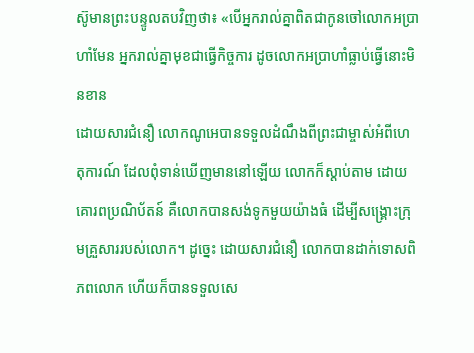ស៊ូមានព្រះបន្ទូលតបវិញថា៖ «បើអ្នករាល់គ្នាពិតជាកូនចៅលោកអប្រាហាំមែន អ្នករាល់គ្នាមុខជាធ្វើកិច្ចការ ដូចលោកអប្រាហាំធ្លាប់ធ្វើនោះមិនខាន
ដោយសារជំនឿ លោកណូអេបានទទួលដំណឹងពីព្រះជាម្ចាស់អំពីហេតុការណ៍ ដែលពុំទាន់ឃើញមាននៅឡើយ លោកក៏ស្ដាប់តាម ដោយគោរពប្រណិប័តន៍ គឺលោកបានសង់ទូកមួយយ៉ាងធំ ដើម្បីសង្គ្រោះក្រុមគ្រួសាររបស់លោក។ ដូច្នេះ ដោយសារជំនឿ លោកបានដាក់ទោសពិភពលោក ហើយក៏បានទទួលសេ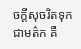ចក្ដីសុចរិតទុកជាមត៌ក គឺ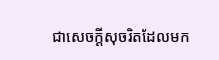ជាសេចក្ដីសុចរិតដែលមក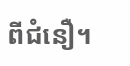ពីជំនឿ។